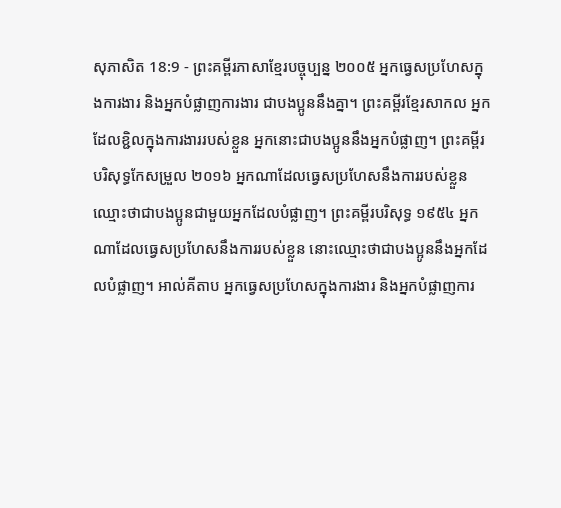សុភាសិត 18:9 - ព្រះគម្ពីរភាសាខ្មែរបច្ចុប្បន្ន ២០០៥ អ្នកធ្វេសប្រហែសក្នុងការងារ និងអ្នកបំផ្លាញការងារ ជាបងប្អូននឹងគ្នា។ ព្រះគម្ពីរខ្មែរសាកល អ្នកដែលខ្ជិលក្នុងការងាររបស់ខ្លួន អ្នកនោះជាបងប្អូននឹងអ្នកបំផ្លាញ។ ព្រះគម្ពីរបរិសុទ្ធកែសម្រួល ២០១៦ អ្នកណាដែលធ្វេសប្រហែសនឹងការរបស់ខ្លួន ឈ្មោះថាជាបងប្អូនជាមួយអ្នកដែលបំផ្លាញ។ ព្រះគម្ពីរបរិសុទ្ធ ១៩៥៤ អ្នកណាដែលធ្វេសប្រហែសនឹងការរបស់ខ្លួន នោះឈ្មោះថាជាបងប្អូននឹងអ្នកដែលបំផ្លាញ។ អាល់គីតាប អ្នកធ្វេសប្រហែសក្នុងការងារ និងអ្នកបំផ្លាញការ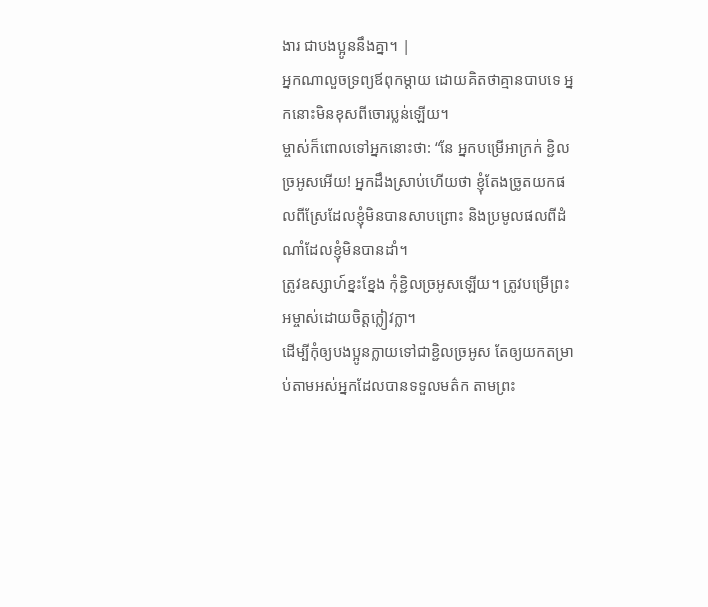ងារ ជាបងប្អូននឹងគ្នា។ |
អ្នកណាលួចទ្រព្យឪពុកម្ដាយ ដោយគិតថាគ្មានបាបទេ អ្នកនោះមិនខុសពីចោរប្លន់ឡើយ។
ម្ចាស់ក៏ពោលទៅអ្នកនោះថា: “នែ អ្នកបម្រើអាក្រក់ ខ្ជិលច្រអូសអើយ! អ្នកដឹងស្រាប់ហើយថា ខ្ញុំតែងច្រូតយកផលពីស្រែដែលខ្ញុំមិនបានសាបព្រោះ និងប្រមូលផលពីដំណាំដែលខ្ញុំមិនបានដាំ។
ត្រូវឧស្សាហ៍ខ្នះខ្នែង កុំខ្ជិលច្រអូសឡើយ។ ត្រូវបម្រើព្រះអម្ចាស់ដោយចិត្តក្លៀវក្លា។
ដើម្បីកុំឲ្យបងប្អូនក្លាយទៅជាខ្ជិលច្រអូស តែឲ្យយកតម្រាប់តាមអស់អ្នកដែលបានទទួលមត៌ក តាមព្រះ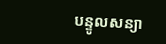បន្ទូលសន្យា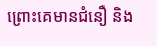ព្រោះគេមានជំនឿ និង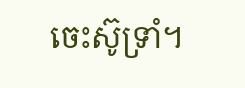ចេះស៊ូទ្រាំ។